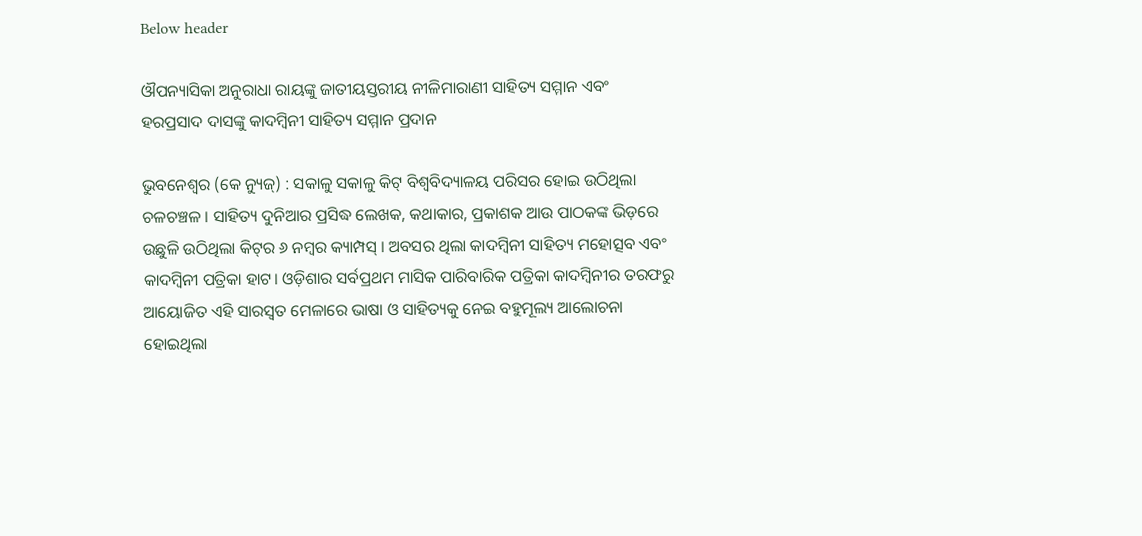Below header

ଔପନ୍ୟାସିକା ଅନୁରାଧା ରାୟଙ୍କୁ ଜାତୀୟସ୍ତରୀୟ ନୀଳିମାରାଣୀ ସାହିତ୍ୟ ସମ୍ମାନ ଏବଂ ହରପ୍ରସାଦ ଦାସଙ୍କୁ କାଦମ୍ବିନୀ ସାହିତ୍ୟ ସମ୍ମାନ ପ୍ରଦାନ

ଭୁବନେଶ୍ୱର (କେ ନ୍ୟୁଜ୍‌) : ସକାଳୁ ସକାଳୁ କିଟ୍‌ ବିଶ୍ୱବିଦ୍ୟାଳୟ ପରିସର ହୋଇ ଉଠିଥିଲା ଚଳଚଞ୍ଚଳ । ସାହିତ୍ୟ ଦୁନିଆର ପ୍ରସିଦ୍ଧ ଲେଖକ, କଥାକାର, ପ୍ରକାଶକ ଆଉ ପାଠକଙ୍କ ଭିଡ଼ରେ ଉଛୁଳି ଉଠିଥିଲା କିଟ୍‌ର ୬ ନମ୍ବର କ୍ୟାମ୍ପସ୍‌ । ଅବସର ଥିଲା କାଦମ୍ବିନୀ ସାହିତ୍ୟ ମହୋତ୍ସବ ଏବଂ କାଦମ୍ବିନୀ ପତ୍ରିକା ହାଟ। ଓଡ଼ିଶାର ସର୍ବପ୍ରଥମ ମାସିକ ପାରିବାରିକ ପତ୍ରିକା କାଦମ୍ବିନୀର ତରଫରୁ ଆୟୋଜିତ ଏହି ସାରସ୍ୱତ ମେଳାରେ ଭାଷା ଓ ସାହିତ୍ୟକୁ ନେଇ ବହୁମୂଲ୍ୟ ଆଲୋଚନା ହୋଇଥିଲା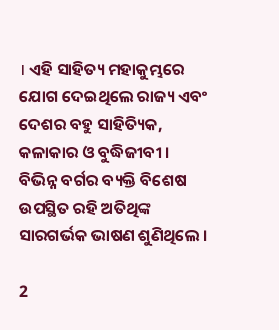। ଏହି ସାହିତ୍ୟ ମହାକୁମ୍ଭରେ ଯୋଗ ଦେଇଥିଲେ ରାଜ୍ୟ ଏବଂ ଦେଶର ବହୁ ସାହିତ୍ୟିକ, କଳାକାର ଓ ବୁଦ୍ଧିଜୀବୀ । ବିଭିନ୍ନ ବର୍ଗର ବ୍ୟକ୍ତି ବିଶେଷ ଉପସ୍ଥିତ ରହି ଅତିଥିଙ୍କ ସାରଗର୍ଭକ ଭାଷଣ ଶୁଣିଥିଲେ ।

2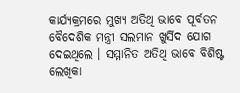କାର୍ଯ୍ୟକ୍ରମରେ ମୁଖ୍ୟ ଅତିଥି ଭାବେ ପୂର୍ବତନ ବୈଦେଶିକ ମନ୍ତ୍ରୀ ସଲମାନ ଖୁର୍ସିଦ ଯୋଗ ଦେଇଥିଲେ । ସମ୍ମାନିତ ଅତିଥି ଭାବେ ବିଶିଷ୍ଟ ଲେଖିକା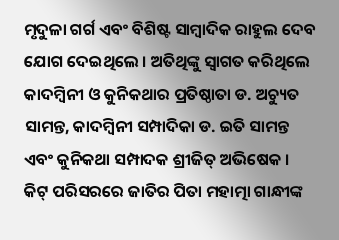ମୃଦୁଳା ଗର୍ଗ ଏବଂ ବିଶିଷ୍ଟ ସାମ୍ବାଦିକ ରାହୁଲ ଦେବ ଯୋଗ ଦେଇଥିଲେ । ଅତିଥିଙ୍କୁ ସ୍ୱାଗତ କରିଥିଲେ କାଦମ୍ବିନୀ ଓ କୁନିକଥାର ପ୍ରତିଷ୍ଠାତା ଡ. ଅଚ୍ୟୁତ ସାମନ୍ତ, କାଦମ୍ବିନୀ ସମ୍ପାଦିକା ଡ. ଇତି ସାମନ୍ତ ଏବଂ କୁନିକଥା ସମ୍ପାଦକ ଶ୍ରୀଜିତ୍‌ ଅଭିଷେକ । କିଟ୍‌ ପରିସରରେ ଜାତିର ପିତା ମହାତ୍ମା ଗାନ୍ଧୀଙ୍କ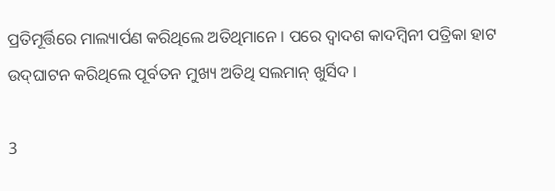ପ୍ରତିମୂର୍ତ୍ତିରେ ମାଲ୍ୟାର୍ପଣ କରିଥିଲେ ଅତିଥିମାନେ । ପରେ ଦ୍ୱାଦଶ କାଦମ୍ବିନୀ ପତ୍ରିକା ହାଟ ଉଦ୍‌ଘାଟନ କରିଥିଲେ ପୂର୍ବତନ ମୁଖ୍ୟ ଅତିଥି ସଲମାନ୍‌ ଖୁର୍ସିଦ ।

3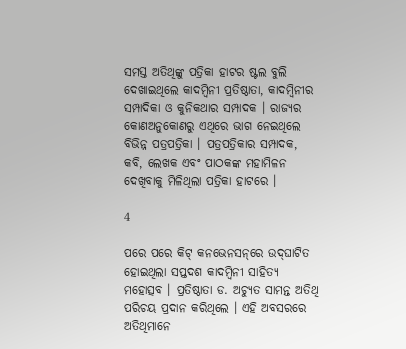ସମସ୍ତ ଅତିଥିଙ୍କୁ ପତ୍ରିକା ହାଟର ଷ୍ଟଲ ବୁଲି ଦେଖାଇଥିଲେ କାଦମ୍ବିନୀ ପ୍ରତିଷ୍ଠାତା, କାଦମ୍ବିନୀର ସମ୍ପାଦିକା ଓ କୁନିକଥାର ସମ୍ପାଦକ । ରାଜ୍ୟର କୋଣଅନୁକୋଣରୁ ଏଥିରେ ଭାଗ ନେଇଥିଲେ ବିଭିନ୍ନ ପତ୍ରପତ୍ରିକା । ପତ୍ରପତ୍ରିକାର ସମ୍ପାଦକ, କବି, ଲେଖକ ଏବଂ ପାଠକଙ୍କ ମହାମିଳନ ଦେଖିବାକୁ ମିଳିଥିଲା ପତ୍ରିକା ହାଟରେ ।

4

ପରେ ପରେ କିଟ୍‌ କନଭେନସନ୍‌ରେ ଉଦ୍‌ଘାଟିତ ହୋଇଥିଲା ସପ୍ତଦଶ କାଦମ୍ବିନୀ ସାହିତ୍ୟ ମହୋତ୍ସବ । ପ୍ରତିଷ୍ଠାତା ଡ. ଅଚ୍ୟୁତ ସାମନ୍ତ ଅତିଥି ପରିଚୟ ପ୍ରଦାନ କରିଥିଲେ । ଏହି ଅବସରରେ ଅତିଥିମାନେ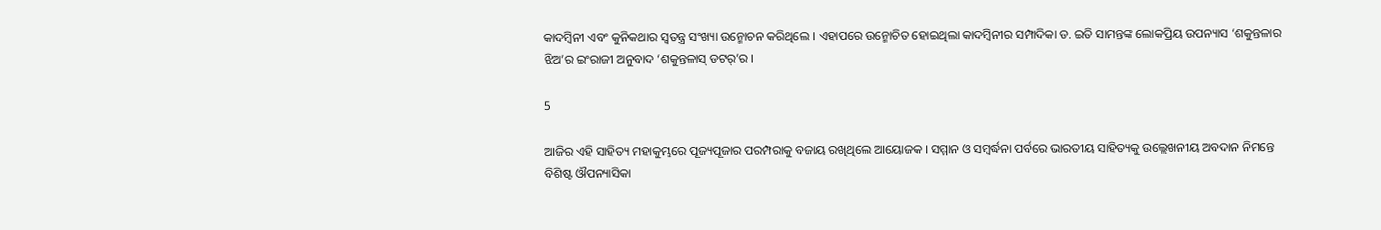କାଦମ୍ବିନୀ ଏବଂ କୁନିକଥାର ସ୍ୱତନ୍ତ୍ର ସଂଖ୍ୟା ଉନ୍ମୋଚନ କରିଥିଲେ । ଏହାପରେ ଉନ୍ମୋଚିତ ହୋଇଥିଲା କାଦମ୍ବିନୀର ସମ୍ପାଦିକା ଡ. ଇତି ସାମନ୍ତଙ୍କ ଲୋକପ୍ରିୟ ଉପନ୍ୟାସ ‘ଶକୁନ୍ତଳାର ଝିଅ’ର ଇଂରାଜୀ ଅନୁବାଦ ‘ଶକୁନ୍ତଳାସ୍‌ ଡଟର୍‌’ର ।

5

ଆଜିର ଏହି ସାହିତ୍ୟ ମହାକୁମ୍ଭରେ ପୂଜ୍ୟପୂଜାର ପରମ୍ପରାକୁ ବଜାୟ ରଖିଥିଲେ ଆୟୋଜକ । ସମ୍ମାନ ଓ ସମ୍ବର୍ଦ୍ଧନା ପର୍ବରେ ଭାରତୀୟ ସାହିତ୍ୟକୁ ଉଲ୍ଲେଖନୀୟ ଅବଦାନ ନିମନ୍ତେ ବିଶିଷ୍ଟ ଔପନ୍ୟାସିକା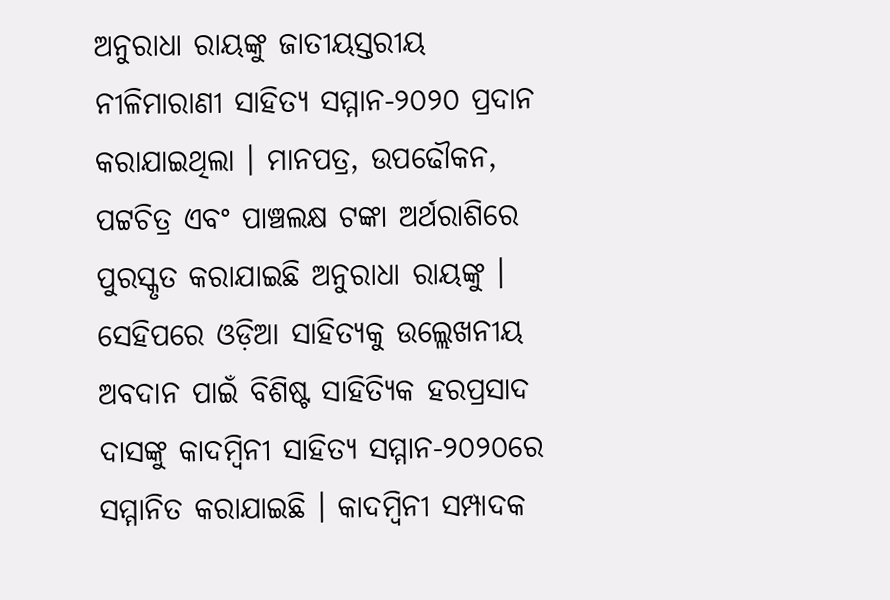ଅନୁରାଧା ରାୟଙ୍କୁ ଜାତୀୟସ୍ତରୀୟ ନୀଳିମାରାଣୀ ସାହିତ୍ୟ ସମ୍ମାନ-୨୦୨୦ ପ୍ରଦାନ କରାଯାଇଥିଲା । ମାନପତ୍ର, ଉପଢୌକନ, ପଟ୍ଟଚିତ୍ର ଏବଂ ପାଞ୍ଚଲକ୍ଷ ଟଙ୍କା ଅର୍ଥରାଶିରେ ପୁରସ୍କୃତ କରାଯାଇଛି ଅନୁରାଧା ରାୟଙ୍କୁ ।
ସେହିପରେ ଓଡ଼ିଆ ସାହିତ୍ୟକୁ ଉଲ୍ଲେଖନୀୟ ଅବଦାନ ପାଇଁ ବିଶିଷ୍ଟ ସାହିତ୍ୟିକ ହରପ୍ରସାଦ ଦାସଙ୍କୁ କାଦମ୍ବିନୀ ସାହିତ୍ୟ ସମ୍ମାନ-୨୦୨୦ରେ ସମ୍ମାନିତ କରାଯାଇଛି । କାଦମ୍ବିନୀ ସମ୍ପାଦକ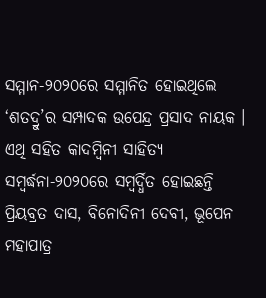ସମ୍ମାନ-୨୦୨୦ରେ ସମ୍ମାନିତ ହୋଇଥିଲେ ‘ଶତଦ୍ରୁ’ର ସମ୍ପାଦକ ଉପେନ୍ଦ୍ର ପ୍ରସାଦ ନାୟକ । ଏଥି ସହିତ କାଦମ୍ବିନୀ ସାହିତ୍ୟ ସମ୍ବର୍ଦ୍ଧନା-୨୦୨୦ରେ ସମ୍ବର୍ଦ୍ଧିତ ହୋଇଛନ୍ତି ପ୍ରିୟବ୍ରତ ଦାସ, ବିନୋଦିନୀ ଦେବୀ, ଭୂପେନ ମହାପାତ୍ର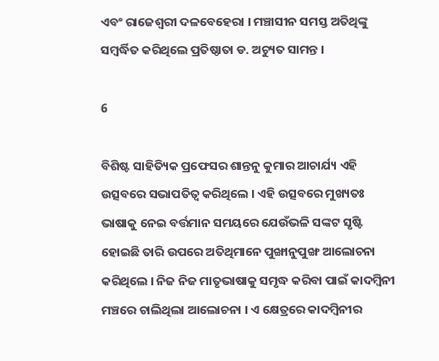ଏବଂ ରାଜେଶ୍ୱରୀ ଦଳବେହେରା । ମଞ୍ଚାସୀନ ସମସ୍ତ ଅତିଥିଙ୍କୁ ସମ୍ବର୍ଦ୍ଧିତ କରିଥିଲେ ପ୍ରତିଷ୍ଠାତା ଡ. ଅଚ୍ୟୁତ ସାମନ୍ତ ।

6

ବିଶିଷ୍ଟ ସାହିତ୍ୟିକ ପ୍ରଫେସର ଶାନ୍ତନୁ କୁମାର ଆଚାର୍ଯ୍ୟ ଏହି ଉତ୍ସବରେ ସଭାପତିତ୍ୱ କରିଥିଲେ । ଏହି ଉତ୍ସବରେ ମୁଖ୍ୟତଃ ଭାଷାକୁ ନେଇ ବର୍ତ୍ତମାନ ସମୟରେ ଯେଉଁଭଳି ସଙ୍କଟ ସୃଷ୍ଟି ହୋଇଛି ତାରି ଉପରେ ଅତିଥିମାନେ ପୁଙ୍ଖାନୁପୁଙ୍ଖ ଆଲୋଚନା କରିଥିଲେ । ନିଜ ନିଜ ମାତୃଭାଷାକୁ ସମୃଦ୍ଧ କରିବା ପାଇଁ କାଦମ୍ବିନୀ ମଞ୍ଚରେ ଚାଲିଥିଲା ଆଲୋଚନା । ଏ କ୍ଷେତ୍ରରେ କାଦମ୍ବିନୀର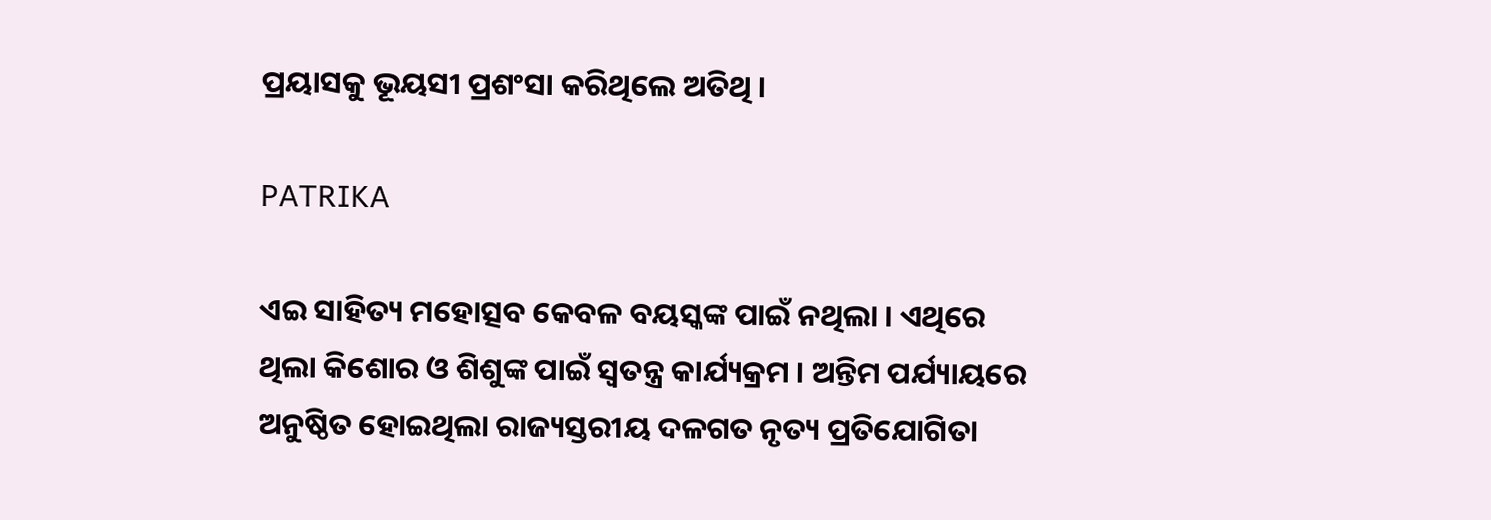ପ୍ରୟାସକୁ ଭୂୟସୀ ପ୍ରଶଂସା କରିଥିଲେ ଅତିଥି ।

PATRIKA

ଏଇ ସାହିତ୍ୟ ମହୋତ୍ସବ କେବଳ ବୟସ୍କଙ୍କ ପାଇଁ ନଥିଲା । ଏଥିରେ ଥିଲା କିଶୋର ଓ ଶିଶୁଙ୍କ ପାଇଁ ସ୍ୱତନ୍ତ୍ର କାର୍ଯ୍ୟକ୍ରମ । ଅନ୍ତିମ ପର୍ଯ୍ୟାୟରେ ଅନୁଷ୍ଠିତ ହୋଇଥିଲା ରାଜ୍ୟସ୍ତରୀୟ ଦଳଗତ ନୃତ୍ୟ ପ୍ରତିଯୋଗିତା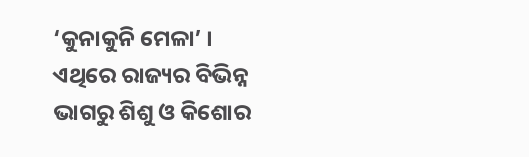‘କୁନାକୁନି ମେଳା’ । ଏଥିରେ ରାଜ୍ୟର ବିଭିନ୍ନ ଭାଗରୁ ଶିଶୁ ଓ କିଶୋର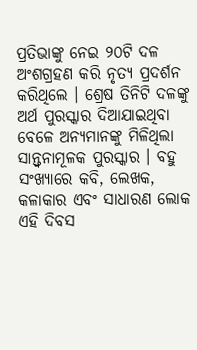ପ୍ରତିଭାଙ୍କୁ ନେଇ ୨୦ଟି ଦଳ ଅଂଶଗ୍ରହଣ କରି ନୃତ୍ୟ ପ୍ରଦର୍ଶନ କରିଥିଲେ । ଶ୍ରେଷ ତିନିଟି ଦଳଙ୍କୁ ଅର୍ଥ ପୁରସ୍କାର ଦିଆଯାଇଥିବା ବେଳେ ଅନ୍ୟମାନଙ୍କୁ ମିଳିଥିଲା ସାନ୍ତ୍ୱନାମୂଳକ ପୁରସ୍କାର । ବହୁ ସଂଖ୍ୟାରେ କବି, ଲେଖକ, କଳାକାର ଏବଂ ସାଧାରଣ ଲୋକ ଏହି ଦିବସ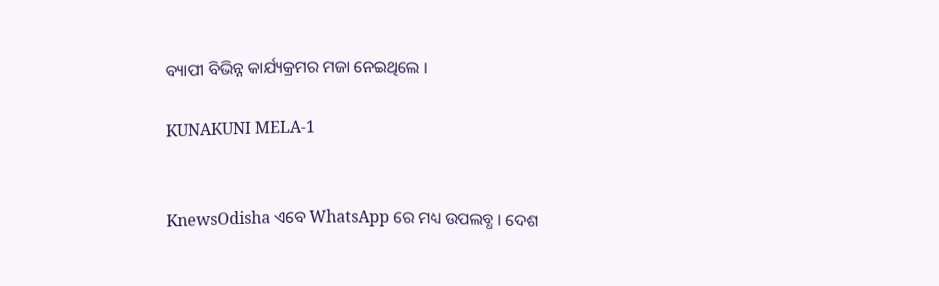ବ୍ୟାପୀ ବିଭିନ୍ନ କାର୍ଯ୍ୟକ୍ରମର ମଜା ନେଇଥିଲେ ।

KUNAKUNI MELA-1


KnewsOdisha ଏବେ WhatsApp ରେ ମଧ୍ୟ ଉପଲବ୍ଧ । ଦେଶ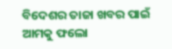ବିଦେଶର ତାଜା ଖବର ପାଇଁ ଆମକୁ ଫଲୋ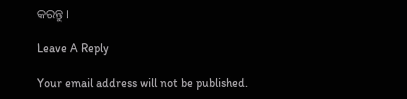କରନ୍ତୁ ।

Leave A Reply

Your email address will not be published.